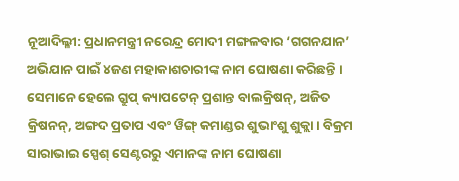ନୂଆଦିଲ୍ଳୀ: ପ୍ରଧାନମନ୍ତ୍ରୀ ନରେନ୍ଦ୍ର ମୋଦୀ ମଙ୍ଗଳବାର ‘ଗଗନଯାନ’ ଅଭିଯାନ ପାଇଁ ୪ଜଣ ମହାକାଶଚାରୀଙ୍କ ନାମ ଘୋଷଣା କରିଛନ୍ତି । ସେମାନେ ହେଲେ ଗ୍ରୁପ୍ କ୍ୟାପଟେନ୍ ପ୍ରଶାନ୍ତ ବାଲକ୍ରିଷନ୍, ଅଜିତ କ୍ରିଷନନ୍, ଅଙ୍ଗଦ ପ୍ରତାପ ଏବଂ ୱିଙ୍ଗ୍ କମାଣ୍ଡର ଶୁଭାଂଶୁ ଶୁକ୍ଲା । ବିକ୍ରମ ସାରାଭାଇ ସ୍ପେଶ୍ ସେଣ୍ଟରରୁ ଏମାନଙ୍କ ନାମ ଘୋଷଣା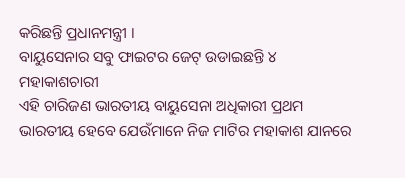କରିଛନ୍ତି ପ୍ରଧାନମନ୍ତ୍ରୀ ।
ବାୟୁସେନାର ସବୁ ଫାଇଟର ଜେଟ୍ ଉଡାଇଛନ୍ତି ୪ ମହାକାଶଚାରୀ
ଏହି ଚାରିଜଣ ଭାରତୀୟ ବାୟୁସେନା ଅଧିକାରୀ ପ୍ରଥମ ଭାରତୀୟ ହେବେ ଯେଉଁମାନେ ନିଜ ମାଟିର ମହାକାଶ ଯାନରେ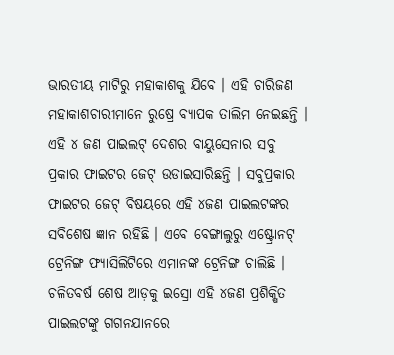ଭାରତୀୟ ମାଟିରୁ ମହାକାଶକୁ ଯିବେ । ଏହି ଚାରିଜଣ ମହାକାଶଚାରୀମାନେ ରୁଷ୍ରେ ବ୍ୟାପକ ତାଲିମ ନେଇଛନ୍ତି । ଏହି ୪ ଜଣ ପାଇଲଟ୍ ଦେଶର ବାୟୁସେନାର ସବୁ ପ୍ରକାର ଫାଇଟର ଜେଟ୍ ଉଡାଇସାରିଛନ୍ତି । ସବୁପ୍ରକାର ଫାଇଟର ଜେଟ୍ ବିଷୟରେ ଏହି ୪ଜଣ ପାଇଲଟଙ୍କର ସବିଶେଷ ଜ୍ଞାନ ରହିଛି । ଏବେ ବେଙ୍ଗାଲୁରୁ ଏଷ୍ଟ୍ରୋନଟ୍ ଟ୍ରେନିଙ୍ଗ ଫ୍ୟାସିଲିଟିରେ ଏମାନଙ୍କ ଟ୍ରେନିଙ୍ଗ ଚାଲିଛି । ଚଳିତବର୍ଷ ଶେଷ ଆଡ଼କୁ ଇସ୍ରୋ ଏହି ୪ଜଣ ପ୍ରଶିକ୍ଷିତ ପାଇଲଟଙ୍କୁ ଗଗନଯାନରେ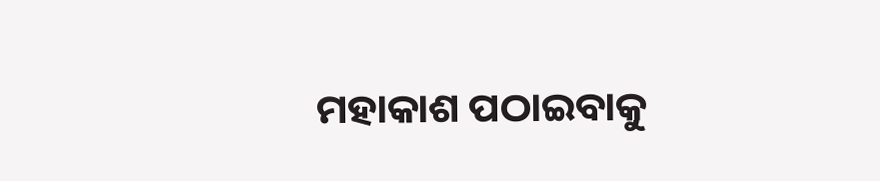ମହାକାଶ ପଠାଇବାକୁ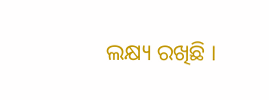ଲକ୍ଷ୍ୟ ରଖିଛି ।